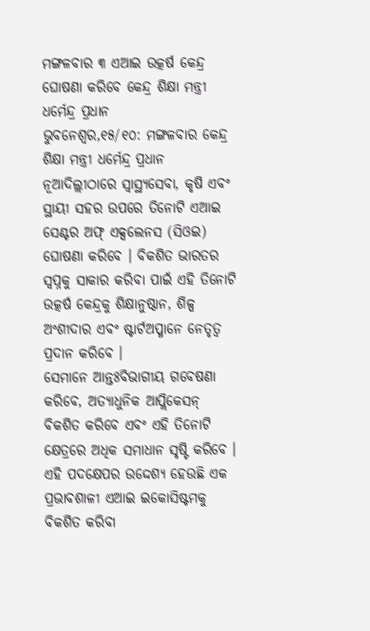ମଙ୍ଗଳବାର ୩ ଏଆଇ ଉତ୍କର୍ଷ କେନ୍ଦ୍ର ଘୋଷଣା କରିବେ କେନ୍ଦ୍ର ଶିକ୍ଷା ମନ୍ତ୍ରୀ ଧର୍ମେନ୍ଦ୍ର ପ୍ରଧାନ
ଭୁବନେଶ୍ୱର,୧୫/୧୦: ମଙ୍ଗଳବାର କେନ୍ଦ୍ର ଶିକ୍ଷା ମନ୍ତ୍ରୀ ଧର୍ମେନ୍ଦ୍ର ପ୍ରଧାନ ନୂଆଦିଲ୍ଲୀଠାରେ ସ୍ୱାସ୍ଥ୍ୟସେବା, କୃଷି ଏବଂ ସ୍ଥାୟୀ ସହର ଉପରେ ତିନୋଟି ଏଆଇ ସେଣ୍ଟର ଅଫ୍ ଏକ୍ସଲେନସ (ସିଓଇ) ଘୋଷଣା କରିବେ । ବିକଶିତ ଭାରତର ସ୍ୱପ୍ନକୁ ସାକାର କରିବା ପାଇଁ ଏହି ତିନୋଟି ଉତ୍କର୍ଷ କେନ୍ଦ୍ରକୁ ଶିକ୍ଷାନୁଷ୍ଠାନ, ଶିଳ୍ପ ଅଂଶୀଦାର ଏବଂ ଷ୍ଟାର୍ଟଅପ୍ମାନେ ନେତୃତ୍ୱ ପ୍ରଦାନ କରିବେ ।
ସେମାନେ ଆନ୍ତଃବିଭାଗୀୟ ଗବେଷଣା କରିବେ, ଅତ୍ୟାଧୁନିକ ଆପ୍ଲିକେସନ୍ ବିକଶିତ କରିବେ ଏବଂ ଏହି ତିନୋଟି କ୍ଷେତ୍ରରେ ଅଧିକ ସମାଧାନ ସୃଷ୍ଟି କରିବେ । ଏହି ପଦକ୍ଷେପର ଉଦ୍ଦେଶ୍ୟ ହେଉଛି ଏକ ପ୍ରଭାବଶାଳୀ ଏଆଇ ଇକୋସିଷ୍ଟମକୁ ବିକଶିତ କରିବା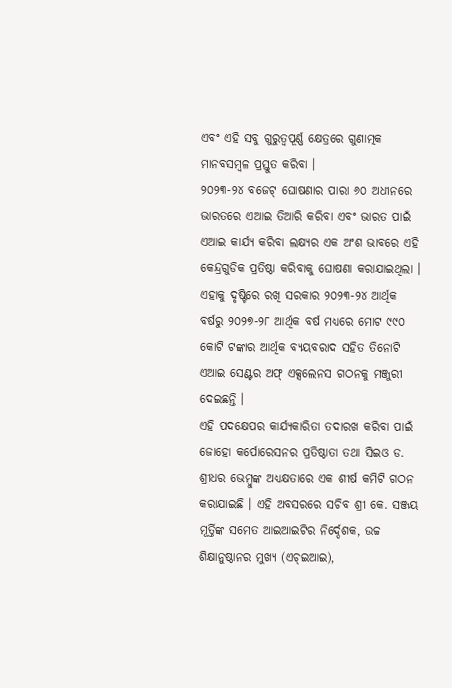ଏବଂ ଏହି ସବୁ ଗୁରୁତ୍ୱପୂର୍ଣ୍ଣ କ୍ଷେତ୍ରରେ ଗୁଣାତ୍ମକ ମାନବସମ୍ବଳ ପ୍ରସ୍ତୁତ କରିବା ।
୨୦୨୩-୨୪ ବଜେଟ୍ ଘୋଷଣାର ପାରା ୬୦ ଅଧୀନରେ ଭାରତରେ ଏଆଇ ତିଆରି କରିବା ଏବଂ ଭାରତ ପାଇଁ ଏଆଇ କାର୍ଯ୍ୟ କରିବା ଲକ୍ଷ୍ୟର ଏକ ଅଂଶ ଭାବରେ ଏହି କେନ୍ଦ୍ରଗୁଡିକ ପ୍ରତିଷ୍ଠା କରିବାକୁ ଘୋଷଣା କରାଯାଇଥିଲା । ଏହାକୁ ଦୃଷ୍ଟିରେ ରଖି ସରକାର ୨୦୨୩-୨୪ ଆର୍ଥିକ ବର୍ଷରୁ ୨୦୨୭-୨୮ ଆର୍ଥିକ ବର୍ଷ ମଧ୍ୟରେ ମୋଟ ୯୯୦ କୋଟି ଟଙ୍କାର ଆର୍ଥିକ ବ୍ୟୟବରାଦ ସହିତ ତିନୋଟି ଏଆଇ ସେଣ୍ଟର ଅଫ୍ ଏକ୍ସଲେନସ ଗଠନକୁ ମଞ୍ଜୁରୀ ଦେଇଛନ୍ତି ।
ଏହି ପଦକ୍ଷେପର କାର୍ଯ୍ୟକାରିତା ତଦାରଖ କରିବା ପାଇଁ ଜୋହୋ କର୍ପୋରେସନର ପ୍ରତିଷ୍ଠାତା ତଥା ସିଇଓ ଡ. ଶ୍ରୀଧର ଭେମ୍ବୁଙ୍କ ଅଧ୍ୟକ୍ଷତାରେ ଏକ ଶୀର୍ଷ କମିଟି ଗଠନ କରାଯାଇଛି । ଏହି ଅବସରରେ ସଚିବ ଶ୍ରୀ କେ. ସଞ୍ଜୟ ମୂର୍ତ୍ତିଙ୍କ ସମେତ ଆଇଆଇଟିର ନିର୍ଦ୍ଦେଶକ, ଉଚ୍ଚ ଶିକ୍ଷାନୁଷ୍ଠାନର ମୁଖ୍ୟ (ଏଚ୍ଇଆଇ),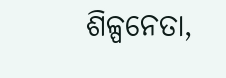ଶିଳ୍ପନେତା,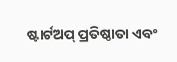ଷ୍ଟାର୍ଟଅପ୍ ପ୍ରତିଷ୍ଠାତା ଏବଂ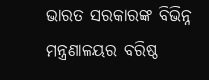ଭାରତ ସରକାରଙ୍କ ବିଭିନ୍ନ ମନ୍ତ୍ରଣାଳୟର ବରିଷ୍ଠ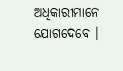ଅଧିକାରୀମାନେ ଯୋଗଦେବେ ।